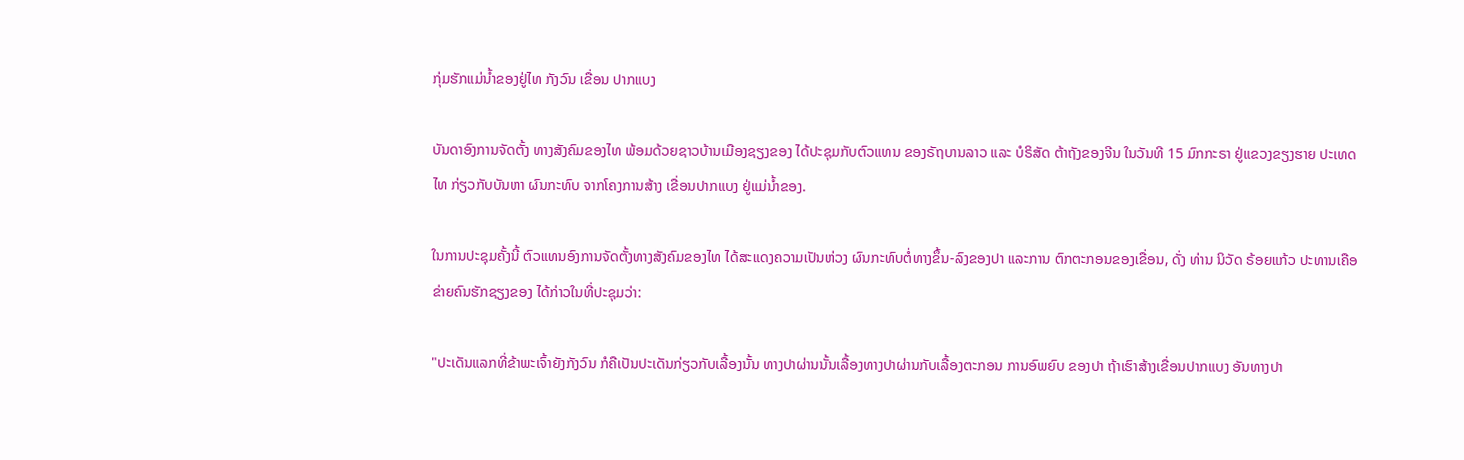ກຸ່ມຮັກແມ່ນໍ້າຂອງຢູ່ໄທ ກັງວົນ ເຂື່ອນ ປາກແບງ

ບັນດາອົງການຈັດຕັ້ງ ທາງສັງຄົມຂອງໄທ ພ້ອມດ້ວຍຊາວບ້ານເມືອງຊຽງຂອງ ໄດ້ປະຊຸມກັບຕົວແທນ ຂອງຣັຖບານລາວ ແລະ ບໍຣິສັດ ຕ້າຖັງຂອງຈີນ ໃນວັນທີ 15 ມົກກະຣາ ຢູ່ແຂວງຂຽງຮາຍ ປະເທດໄທ ກ່ຽວກັບບັນຫາ ຜົນກະທົບ ຈາກໂຄງການສ້າງ ເຂື່ອນປາກແບງ ຢູ່ແມ່ນ້ຳຂອງ.

ໃນການປະຊຸມຄັ້ງນີ້ ຕົວແທນອົງການຈັດຕັ້ງທາງສັງຄົມຂອງໄທ ໄດ້ສະແດງຄວາມເປັນຫ່ວງ ຜົນກະທົບຕໍ່ທາງຂຶ້ນ-ລົງຂອງປາ ແລະການ ຕົກຕະກອນຂອງເຂື່ອນ, ດັ່ງ ທ່ານ ນິວັດ ຣ້ອຍແກ້ວ ປະທານເຄືອຂ່າຍຄົນຮັກຊຽງຂອງ ໄດ້ກ່າວໃນທີ່ປະຊຸມວ່າ:

"ປະເດັນແລກທີ່ຂ້າພະເຈົ້າຍັງກັງວົນ ກໍຄືເປັນປະເດັນກ່ຽວກັບເລື້ອງນັ້ນ ທາງປາຜ່ານນັ້ນເລື້ອງທາງປາຜ່ານກັບເລື້ອງຕະກອນ ການອົພຍົບ ຂອງປາ ຖ້າເຮົາສ້າງເຂື່ອນປາກແບງ ອັນທາງປາ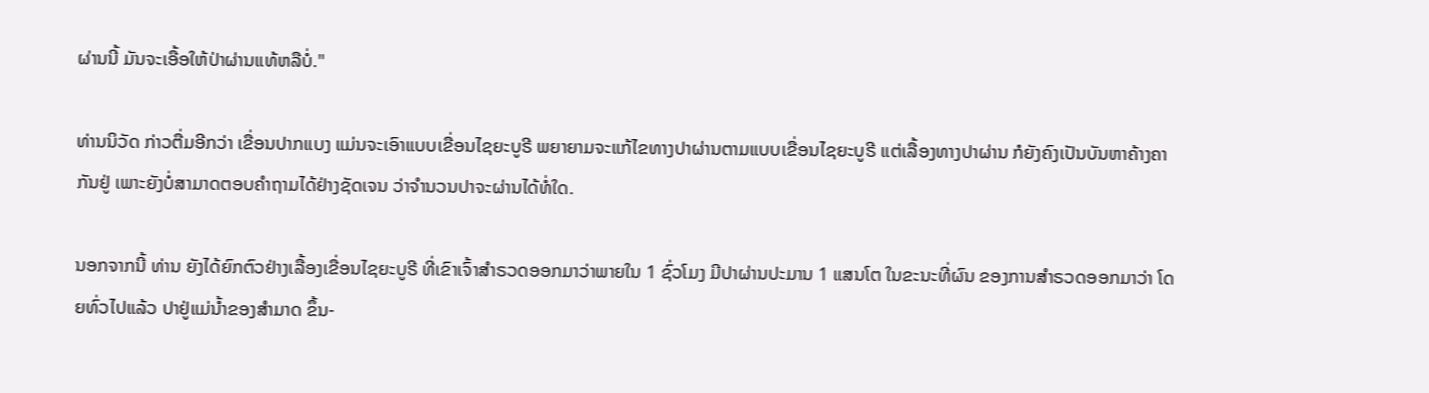ຜ່ານນີ້ ມັນຈະເອື້ອໃຫ້ປ່າຜ່ານແທ້ຫລືບໍ່."

ທ່ານນິວັດ ກ່າວຕື່ມອີກວ່າ ເຂື່ອນປາກແບງ ແມ່ນຈະເອົາແບບເຂື່ອນໄຊຍະບູຣີ ພຍາຍາມຈະແກ້ໄຂທາງປາຜ່ານຕາມແບບເຂື່ອນໄຊຍະບູຣີ ແຕ່ເລື້ອງທາງປາຜ່ານ ກໍຍັງຄົງເປັນບັນຫາຄ້າງຄາກັນຢູ່ ເພາະຍັງບໍ່ສາມາດຕອບຄຳຖາມໄດ້ຢ່າງຊັດເຈນ ວ່າຈຳນວນປາຈະຜ່ານໄດ້ທໍ່ໃດ.

ນອກຈາກນີ້ ທ່ານ ຍັງໄດ້ຍົກຕົວຢ່າງເລື້ອງເຂື່ອນໄຊຍະບູຣີ ທີ່ເຂົາເຈົ້າສຳຣວດອອກມາວ່າພາຍໃນ 1 ຊົ່ວໂມງ ມີປາຜ່ານປະມານ 1 ແສນໂຕ ໃນຂະນະທີ່ຜົນ ຂອງການສຳຣວດອອກມາວ່າ ໂດຍທົ່ວໄປແລ້ວ ປາຢູ່ແມ່ນ້ຳຂອງສຳມາດ ຂຶ້ນ-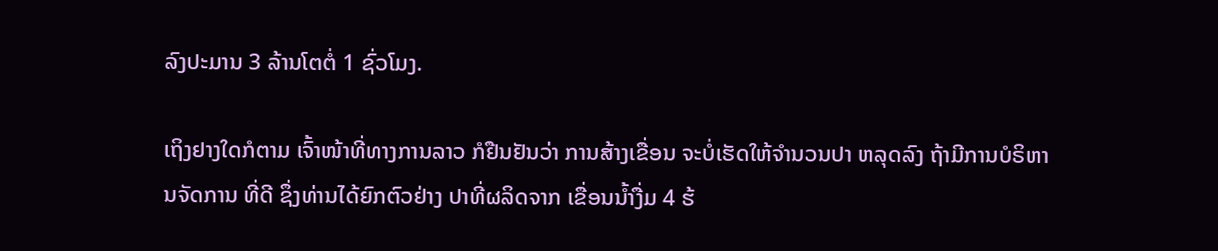ລົງປະມານ 3 ລ້ານໂຕຕໍ່ 1 ຊົ່ວໂມງ.

ເຖິງຢາງໃດກໍຕາມ ເຈົ້າໜ້າທີ່ທາງການລາວ ກໍຢືນຢັນວ່າ ການສ້າງເຂື່ອນ ຈະບໍ່ເຮັດໃຫ້ຈຳນວນປາ ຫລຸດລົງ ຖ້າມີການບໍຣິຫານຈັດການ ທີ່ດີ ຊຶ່ງທ່ານໄດ້ຍົກຕົວຢ່າງ ປາທີ່ຜລິດຈາກ ເຂື່ອນນ້ຳງື່ມ 4 ຮ້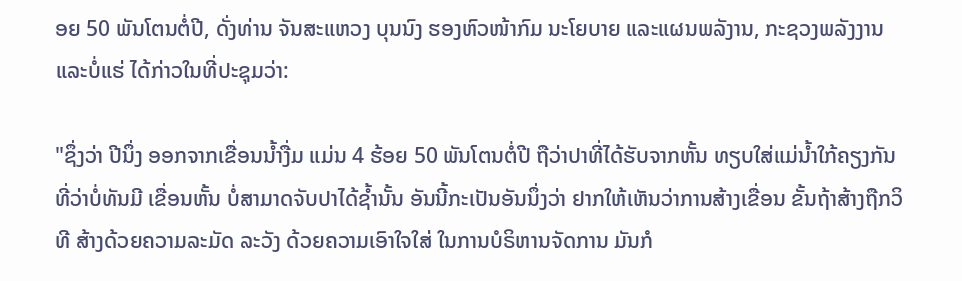ອຍ 50 ພັນໂຕນຕໍ່ປີ, ດັ່ງທ່ານ ຈັນສະແຫວງ ບຸນນົງ ຮອງຫົວໜ້າກົມ ນະໂຍບາຍ ແລະແຜນພລັງານ, ກະຊວງພລັງງານ ແລະບໍ່ແຮ່ ໄດ້ກ່າວໃນທີ່ປະຊຸມວ່າ:

"ຊຶ່ງວ່າ ປີນຶ່ງ ອອກຈາກເຂື່ອນນ້ຳງື່ມ ແມ່ນ 4 ຮ້ອຍ 50 ພັນໂຕນຕໍ່ປີ ຖືວ່າປາທີ່ໄດ້ຮັບຈາກຫັ້ນ ທຽບໃສ່ແມ່ນ້ຳໃກ້ຄຽງກັນ ທີ່ວ່າບໍ່ທັນມີ ເຂື່ອນຫັ້ນ ບໍ່ສາມາດຈັບປາໄດ້ຊ້ຳນັ້ນ ອັນນີ້ກະເປັນອັນນຶ່ງວ່າ ຢາກໃຫ້ເຫັນວ່າການສ້າງເຂື່ອນ ຂັ້ນຖ້າສ້າງຖືກວິທີ ສ້າງດ້ວຍຄວາມລະມັດ ລະວັງ ດ້ວຍຄວາມເອົາໃຈໃສ່ ໃນການບໍຣິຫານຈັດການ ມັນກໍ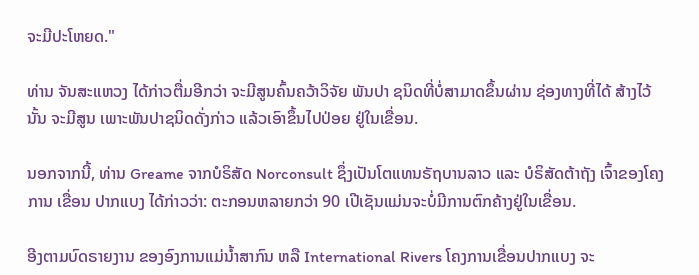ຈະມີປະໂຫຍດ."

ທ່ານ ຈັນສະແຫວງ ໄດ້ກ່າວຕື່ມອີກວ່າ ຈະມີສູນຄົ້ນຄວ້າວິຈັຍ ພັນປາ ຊນິດທີ່ບໍ່ສາມາດຂຶ້ນຜ່ານ ຊ່ອງທາງທີ່ໄດ້ ສ້າງໄວ້ນັ້ນ ຈະມີສູນ ເພາະພັນປາຊນິດດັ່ງກ່າວ ແລ້ວເອົາຂຶ້ນໄປປ່ອຍ ຢູ່ໃນເຂື່ອນ.

ນອກຈາກນີ້, ທ່ານ Greame ຈາກບໍຣິສັດ Norconsult ຊຶ່ງເປັນໂຕແທນຣັຖບານລາວ ແລະ ບໍຣິສັດຕ້າຖັງ ເຈົ້າຂອງໂຄງການ ເຂື່ອນ ປາກແບງ ໄດ້ກ່າວວ່າ: ຕະກອນຫລາຍກວ່າ 90 ເປີເຊັນແມ່ນຈະບໍ່ມີການຕົກຄ້າງຢູ່ໃນເຂື່ອນ.

ອີງຕາມບົດຣາຍງານ ຂອງອົງການແມ່ນ້ຳສາກົນ ຫລື International Rivers ໂຄງການເຂື່ອນປາກແບງ ຈະ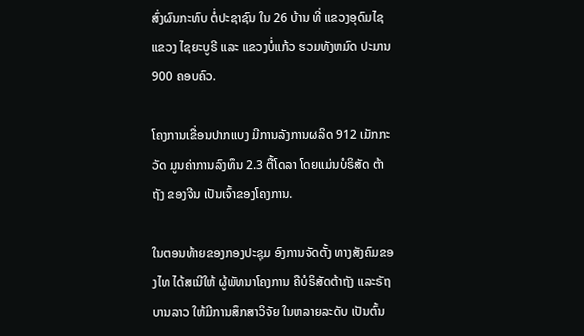ສົ່ງຜົນກະທົບ ຕໍ່ປະຊາຊົນ ໃນ 26 ບ້ານ ທີ່ ແຂວງອຸດົມໄຊ ແຂວງ ໄຊຍະບູຣີ ແລະ ແຂວງບໍ່ແກ້ວ ຮວມທັງຫມົດ ປະມານ 900 ຄອບຄົວ.

ໂຄງການເຂື່ອນປາກແບງ ມີການລັງການຜລິດ 912 ເມັກກະວັດ ມູນຄ່າການລົງທຶນ 2.3 ຕື້ໂດລາ ໂດຍແມ່ນບໍຣິສັດ ຕ້າຖັງ ຂອງຈີນ ເປັນເຈົ້າຂອງໂຄງການ.

ໃນຕອນທ້າຍຂອງກອງປະຊຸມ ອົງການຈັດຕັ້ງ ທາງສັງຄົມຂອງໄທ ໄດ້ສເນີໃຫ້ ຜູ້ພັທນາໂຄງການ ຄືບໍຣິສັດຕ້າຖັງ ແລະຣັຖບານລາວ ໃຫ້ມີການສຶກສາວິຈັຍ ໃນຫລາຍລະດັບ ເປັນຕົ້ນ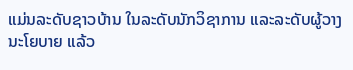ແມ່ນລະດັບຊາວບ້ານ ໃນລະດັບນັກວິຊາການ ແລະລະດັບຜູ້ວາງ ນະໂຍບາຍ ແລ້ວ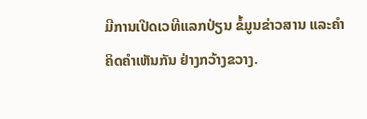ມີການເປີດເວທີແລກປ່ຽນ ຂໍ້ມູນຂ່າວສານ ແລະຄຳຄິດຄຳເຫັນກັນ ຢ່າງກວ້າງຂວາງ.